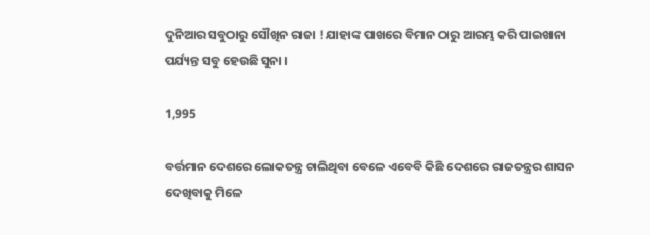ଦୁନିଆର ସବୁଠାରୁ ସୌଖିନ ରାଜା ! ଯାହାଙ୍କ ପାଖରେ ବିମାନ ଠାରୁ ଆରମ୍ଭ କରି ପାଇଖାନା ପର୍ଯ୍ୟନ୍ତ ସବୁ ହେଉଛି ସୁନା ।

1,995

ବର୍ତ୍ତମାନ ଦେଶରେ ଲୋକତନ୍ତ୍ର ଚାଲିଥିବା ବେଳେ ଏବେବି କିଛି ଦେଶରେ ରାଜତନ୍ତ୍ରର ଶାସନ ଦେଖିବାକୁ ମିଳେ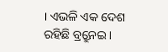। ଏଭଳି ଏକ ଦେଶ ରହିଛି ବ୍ର୍ରୁନେଇ ।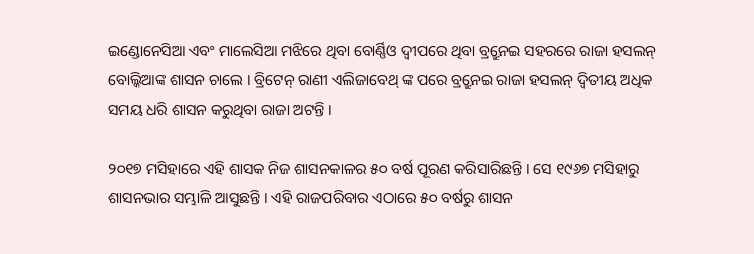ଇଣ୍ଡୋନେସିଆ ଏବଂ ମାଲେସିଆ ମଝିରେ ଥିବା ବୋର୍ଣ୍ଣିଓ ଦ୍ୱୀପରେ ଥିବା ବ୍ର୍ରୁନେଇ ସହରରେ ରାଜା ହସଲନ୍ ବୋଲ୍କିଆଙ୍କ ଶାସନ ଚାଲେ । ବ୍ରିଟେନ୍ ରାଣୀ ଏଲିଜାବେଥ୍ ଙ୍କ ପରେ ବ୍ର୍ରୁନେଇ ରାଜା ହସଲନ୍ ଦ୍ୱିତୀୟ ଅଧିକ ସମୟ ଧରି ଶାସନ କରୁଥିବା ରାଜା ଅଟନ୍ତି ।

୨୦୧୭ ମସିହାରେ ଏହି ଶାସକ ନିଜ ଶାସନକାଳର ୫୦ ବର୍ଷ ପୂରଣ କରିସାରିଛନ୍ତି । ସେ ୧୯୬୭ ମସିହାରୁ ଶାସନଭାର ସମ୍ଭାଳି ଆସୁଛନ୍ତି । ଏହି ରାଜପରିବାର ଏଠାରେ ୫୦ ବର୍ଷରୁ ଶାସନ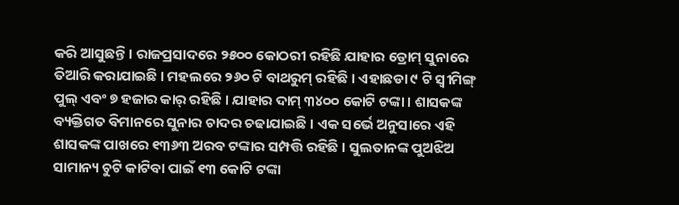କରି ଆସୁଛନ୍ତି । ରାଜପ୍ରସାଦରେ ୨୫୦୦ କୋଠରୀ ରହିଛି ଯାହାର ଡ୍ରୋମ୍ ସୁନାରେ ତିଆରି କରାଯାଇଛି । ମହଲରେ ୨୬୦ ଟି ବାଥରୁମ୍ ରହିଛି । ଏହାଛଡା ୯ ଟି ସ୍ୱୀମିଙ୍ଗ୍ ପୁଲ୍ ଏବଂ ୭ ହଜାର କାର୍ ରହିଛି । ଯାହାର ଦାମ୍ ୩୪୦୦ କୋଟି ଟଙ୍କା । ଶାସକଙ୍କ ବ୍ୟକ୍ତିଗତ ବିମାନରେ ସୁନାର ଚାଦର ଚଢାଯାଇଛି । ଏକ ସର୍ଭେ ଅନୁସାରେ ଏହି ଶାସକଙ୍କ ପାଖରେ ୧୩୬୩ ଅରବ ଟଙ୍କାର ସମ୍ପତ୍ତି ରହିଛି । ସୁଲତାନଙ୍କ ପୁଅଝିଅ ସାମାନ୍ୟ ଚୁଟି କାଟିବା ପାଇଁ ୧୩ କୋଟି ଟଙ୍କା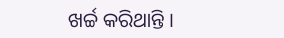ଖର୍ଚ୍ଚ କରିଥାନ୍ତି ।